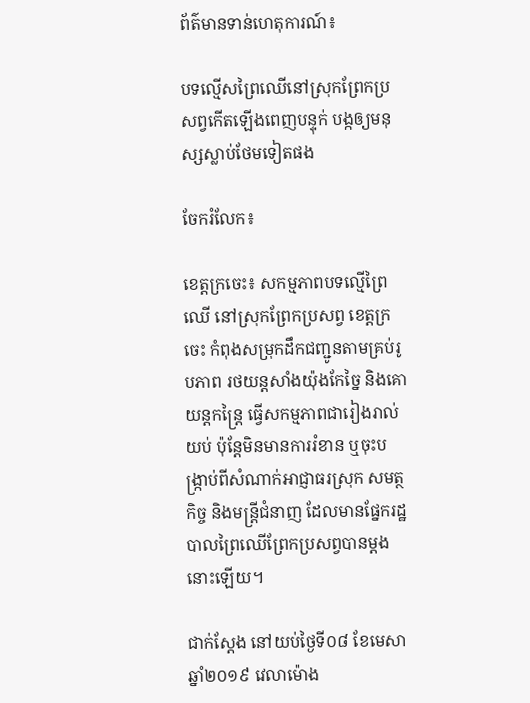ព័ត៌មានទាន់ហេតុការណ៍៖

បទល្មើសព្រៃឈើនៅស្រុកព្រែកប្រសព្វកើតឡើងពេញបន្ទុក់ បង្កឲ្យមនុស្សស្លាប់ថែមទៀតផង

ចែករំលែក៖

ខេត្តក្រចេះ៖ សកម្មភាពបទល្មើព្រៃឈើ នៅស្រុកព្រែកប្រសព្វ ខេត្តក្រចេះ កំពុងសម្រុកដឹកជញ្ជូនតាមគ្រប់រូបភាព រថយន្តសាំងយ៉ុងកែច្នៃ និងគោយន្តកន្ត្រៃ ធ្វើសកម្មភាពជារៀងរាល់យប់ ប៉ុន្តែមិនមានការរំខាន ឬចុះបង្ក្រាប់ពីសំណាក់អាជ្ញាធរស្រុក សមត្ថកិច្ច និងមន្ត្រីជំនាញ ដែលមានផ្នែករដ្ឋបាលព្រៃឈើព្រែកប្រសព្វបានម្តងនោះឡើយ។

ជាក់ស្តែង នៅយប់ថ្ងៃទី០៨ ខែមេសា ឆ្នាំ២០១៩ វេលាម៉ោង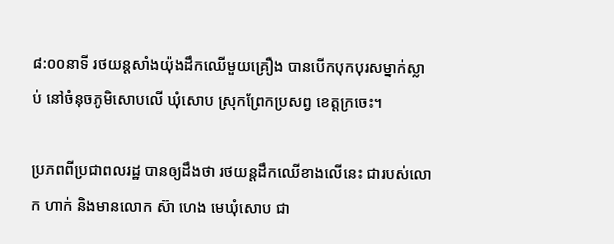៨:០០នាទី រថយន្តសាំងយ៉ុងដឹកឈើមួយគ្រឿង បានបើកបុកបុរសម្នាក់ស្លាប់ នៅចំនុចភូមិសោបលើ ឃុំសោប ស្រុកព្រែកប្រសព្វ ខេត្តក្រចេះ។

ប្រភពពីប្រជាពលរដ្ឋ បានឲ្យដឹងថា រថយន្តដឹកឈើខាងលើនេះ ជារបស់លោក ហាក់ និងមានលោក ស៊ា ហេង មេឃុំសោប ជា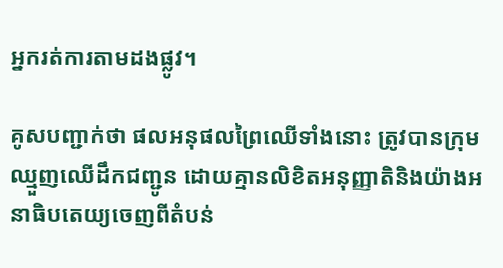អ្នករត់ការតាមដងផ្លូវ។

គូសបញ្ជាក់ថា ផលអនុផលព្រៃឈើទាំងនោះ ត្រូវបានក្រុមឈ្មួញឈើដឹកជញ្ជូន ដោយគ្មានលិខិតអនុញ្ញាតិនិងយ៉ាងអនាធិបតេយ្យចេញពីតំបន់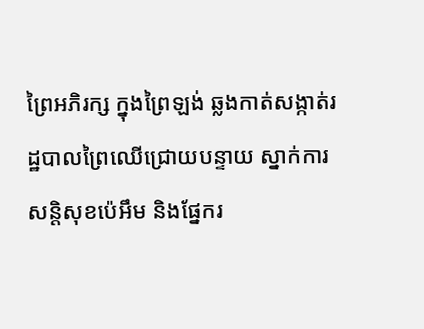ព្រៃអភិរក្ស ក្នុងព្រៃឡង់ ឆ្លងកាត់សង្កាត់រដ្ឋបាលព្រៃឈើជ្រោយបន្ទាយ ស្នាក់ការសន្តិសុខប៉េអឹម និងផ្នែករ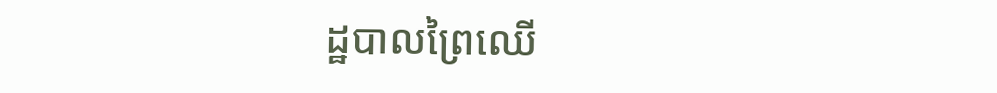ដ្ឋបាលព្រៃឈើ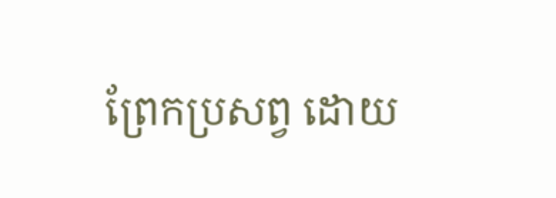ព្រែកប្រសព្វ ដោយ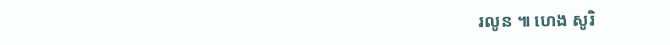រលូន ៕ ហេង សូរិ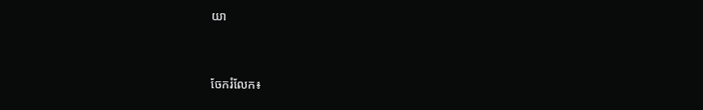យា


ចែករំលែក៖